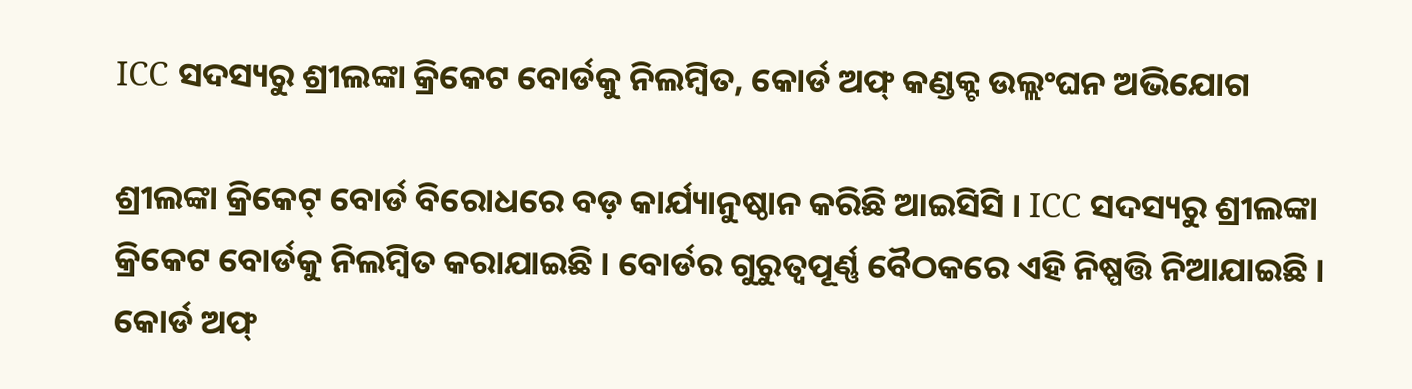ICC ସଦସ୍ୟରୁ ଶ୍ରୀଲଙ୍କା କ୍ରିକେଟ ବୋର୍ଡକୁ ନିଲମ୍ବିତ, କୋର୍ଡ ଅଫ୍ କଣ୍ଡକ୍ଟ ଉଲ୍ଲଂଘନ ଅଭିଯୋଗ

ଶ୍ରୀଲଙ୍କା କ୍ରିକେଟ୍ ବୋର୍ଡ ବିରୋଧରେ ବଡ଼ କାର୍ଯ୍ୟାନୁଷ୍ଠାନ କରିଛି ଆଇସିସି । ICC ସଦସ୍ୟରୁ ଶ୍ରୀଲଙ୍କା କ୍ରିକେଟ ବୋର୍ଡକୁ ନିଲମ୍ବିତ କରାଯାଇଛି । ବୋର୍ଡର ଗୁରୁତ୍ୱପୂର୍ଣ୍ଣ ବୈଠକରେ ଏହି ନିଷ୍ପତ୍ତି ନିଆଯାଇଛି । କୋର୍ଡ ଅଫ୍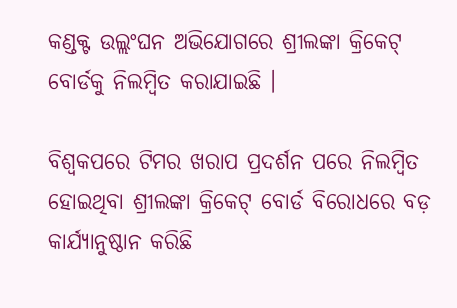କଣ୍ଡକ୍ଟ ଉଲ୍ଲଂଘନ ଅଭିଯୋଗରେ ଶ୍ରୀଲଙ୍କା କ୍ରିକେଟ୍ ବୋର୍ଡକୁ ନିଲମ୍ବିତ କରାଯାଇଛି ।

ବିଶ୍ୱକପରେ ଟିମର ଖରାପ ପ୍ରଦର୍ଶନ ପରେ ନିଲମ୍ବିତ ହୋଇଥିବା ଶ୍ରୀଲଙ୍କା କ୍ରିକେଟ୍ ବୋର୍ଡ ବିରୋଧରେ ବଡ଼ କାର୍ଯ୍ୟାନୁଷ୍ଠାନ କରିଛି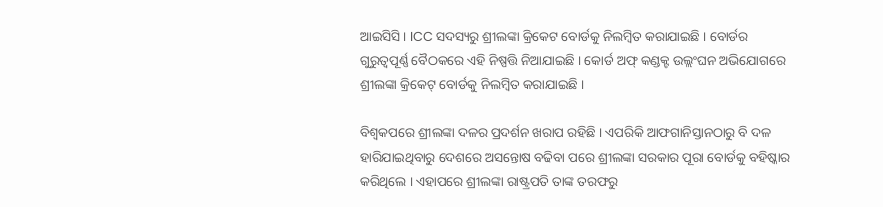ଆଇସିସି । ICC ସଦସ୍ୟରୁ ଶ୍ରୀଲଙ୍କା କ୍ରିକେଟ ବୋର୍ଡକୁ ନିଲମ୍ବିତ କରାଯାଇଛି । ବୋର୍ଡର ଗୁରୁତ୍ୱପୂର୍ଣ୍ଣ ବୈଠକରେ ଏହି ନିଷ୍ପତ୍ତି ନିଆଯାଇଛି । କୋର୍ଡ ଅଫ୍ କଣ୍ଡକ୍ଟ ଉଲ୍ଲଂଘନ ଅଭିଯୋଗରେ ଶ୍ରୀଲଙ୍କା କ୍ରିକେଟ୍ ବୋର୍ଡକୁ ନିଲମ୍ବିତ କରାଯାଇଛି ।

ବିଶ୍ୱକପରେ ଶ୍ରୀଲଙ୍କା ଦଳର ପ୍ରଦର୍ଶନ ଖରାପ ରହିଛି । ଏପରିକି ଆଫଗାନିସ୍ତାନଠାରୁ ବି ଦଳ ହାରିଯାଇଥିବାରୁ ଦେଶରେ ଅସନ୍ତୋଷ ବଢିବା ପରେ ଶ୍ରୀଲଙ୍କା ସରକାର ପୂରା ବୋର୍ଡକୁ ବହିଷ୍କାର କରିଥିଲେ । ଏହାପରେ ଶ୍ରୀଲଙ୍କା ରାଷ୍ଟ୍ରପତି ତାଙ୍କ ତରଫରୁ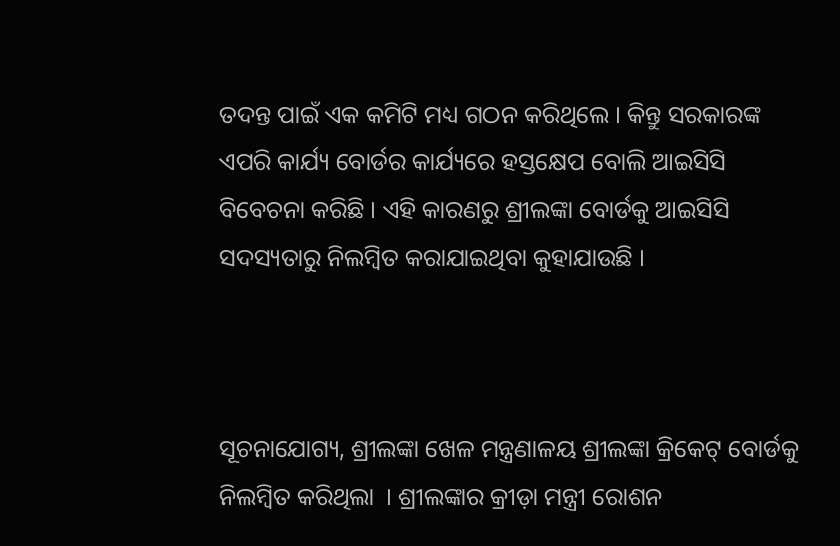ତଦନ୍ତ ପାଇଁ ଏକ କମିଟି ମଧ୍ୟ ଗଠନ କରିଥିଲେ । କିନ୍ତୁ ସରକାରଙ୍କ ଏପରି କାର୍ଯ୍ୟ ବୋର୍ଡର କାର୍ଯ୍ୟରେ ହସ୍ତକ୍ଷେପ ବୋଲି ଆଇସିସି ବିବେଚନା କରିଛି । ଏହି କାରଣରୁ ଶ୍ରୀଲଙ୍କା ବୋର୍ଡକୁ ଆଇସିସି ସଦସ୍ୟତାରୁ ନିଲମ୍ବିତ କରାଯାଇଥିବା କୁହାଯାଉଛି ।



ସୂଚନାଯୋଗ୍ୟ, ଶ୍ରୀଲଙ୍କା ଖେଳ ମନ୍ତ୍ରଣାଳୟ ଶ୍ରୀଲଙ୍କା କ୍ରିକେଟ୍ ବୋର୍ଡକୁ ନିଲମ୍ବିତ କରିଥିଲା  । ଶ୍ରୀଲଙ୍କାର କ୍ରୀଡ଼ା ମନ୍ତ୍ରୀ ରୋଶନ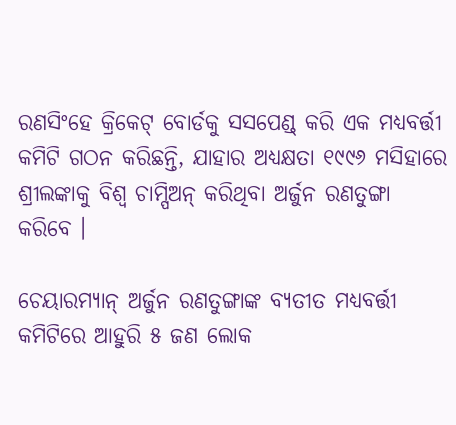ରଣସିଂହେ କ୍ରିକେଟ୍ ବୋର୍ଡକୁ ସସପେଣ୍ଡ୍ କରି ଏକ ମଧ୍ୟବର୍ତ୍ତୀ କମିଟି ଗଠନ କରିଛନ୍ତି, ଯାହାର ଅଧ୍ୟକ୍ଷତା ୧୯୯୬ ମସିହାରେ ଶ୍ରୀଲଙ୍କାକୁ ବିଶ୍ୱ ଚାମ୍ପିଅନ୍ କରିଥିବା ଅର୍ଜୁନ ରଣତୁଙ୍ଗା କରିବେ ।

ଚେୟାରମ୍ୟାନ୍ ଅର୍ଜୁନ ରଣତୁଙ୍ଗାଙ୍କ ବ୍ୟତୀତ ମଧ୍ୟବର୍ତ୍ତୀ କମିଟିରେ ଆହୁରି ୫ ଜଣ ଲୋକ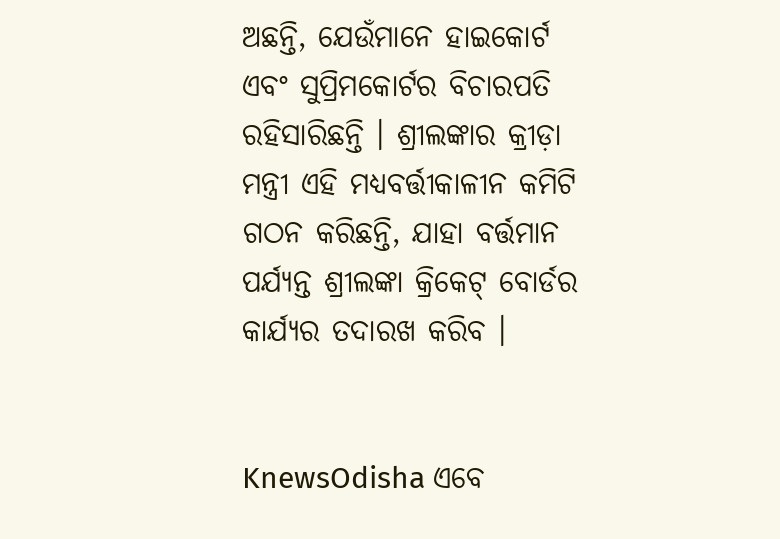ଅଛନ୍ତି, ଯେଉଁମାନେ ହାଇକୋର୍ଟ ଏବଂ ସୁପ୍ରିମକୋର୍ଟର ବିଚାରପତି ରହିସାରିଛନ୍ତି । ଶ୍ରୀଲଙ୍କାର କ୍ରୀଡ଼ା ମନ୍ତ୍ରୀ ଏହି ମଧ୍ୟବର୍ତ୍ତୀକାଳୀନ କମିଟି ଗଠନ କରିଛନ୍ତି, ଯାହା ବର୍ତ୍ତମାନ ପର୍ଯ୍ୟନ୍ତ ଶ୍ରୀଲଙ୍କା କ୍ରିକେଟ୍ ବୋର୍ଡର କାର୍ଯ୍ୟର ତଦାରଖ କରିବ ।


KnewsOdisha ଏବେ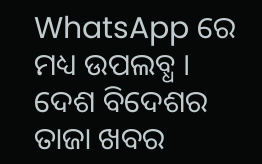WhatsApp ରେ ମଧ୍ୟ ଉପଲବ୍ଧ । ଦେଶ ବିଦେଶର ତାଜା ଖବର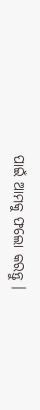ପାଇଁ ଆମକୁ ଫଲୋ କରନ୍ତୁ ।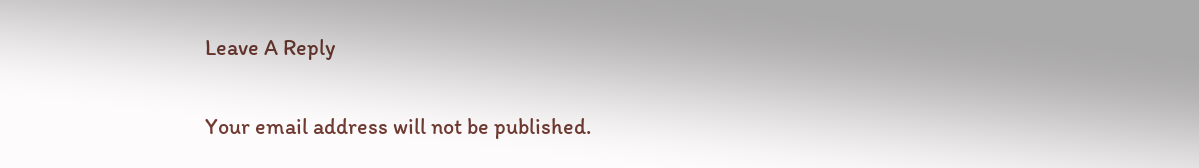Leave A Reply

Your email address will not be published.